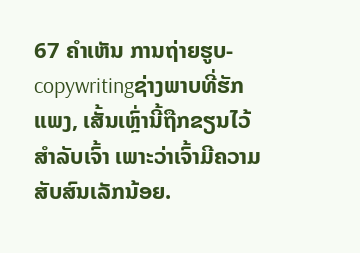67 ຄຳເຫັນ ການຖ່າຍຮູບ-copywritingຊ່າງພາບທີ່ຮັກແພງ, ເສັ້ນເຫຼົ່ານີ້ຖືກຂຽນໄວ້ສຳລັບເຈົ້າ ເພາະວ່າເຈົ້າມີຄວາມສັບສົນເລັກນ້ອຍ.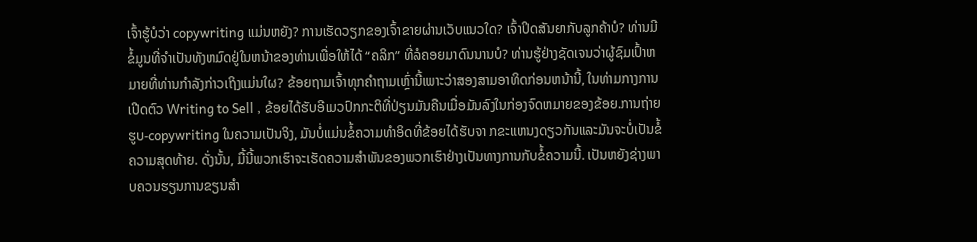ເຈົ້າຮູ້ບໍວ່າ copywriting ແມ່ນຫຍັງ? ການເຮັດວຽກຂອງເຈົ້າຂາຍຜ່ານເວັບແນວໃດ? ເຈົ້າປິດສັນຍາກັບລູກຄ້າບໍ? ທ່ານມີຂໍ້ມູນທີ່ຈໍາເປັນທັງຫມົດຢູ່ໃນຫນ້າຂອງທ່ານເພື່ອໃຫ້ໄດ້ “ຄລິກ” ທີ່ລໍຄອຍມາດົນນານບໍ? ທ່ານຮູ້ຢ່າງຊັດເຈນວ່າຜູ້ຊົມເປົ້າຫມາຍທີ່ທ່ານກໍາລັງກ່າວເຖິງແມ່ນໃຜ? ຂ້ອຍຖາມເຈົ້າທຸກຄໍາຖາມເຫຼົ່ານີ້ເພາະວ່າສອງສາມອາທິດກ່ອນຫນ້ານີ້, ໃນທ່າມກາງການເປີດຕົວ Writing to Sell , ຂ້ອຍໄດ້ຮັບອີເມວປົກກະຕິທີ່ປ່ຽນມັນຄືນເມື່ອມັນລົງໃນກ່ອງຈົດຫມາຍຂອງຂ້ອຍ.ການຖ່າຍຮູບ-copywriting ໃນຄວາມເປັນຈິງ, ມັນບໍ່ແມ່ນຂໍ້ຄວາມທໍາອິດທີ່ຂ້ອຍໄດ້ຮັບຈາ ກຂະແຫນງດຽວກັນແລະມັນຈະບໍ່ເປັນຂໍ້ຄວາມສຸດທ້າຍ. ດັ່ງນັ້ນ, ມື້ນີ້ພວກເຮົາຈະເຮັດຄວາມສໍາພັນຂອງພວກເຮົາຢ່າງເປັນທາງການກັບຂໍ້ຄວາມນີ້. ເປັນຫຍັງຊ່າງພາບຄວນຮຽນການຂຽນສຳ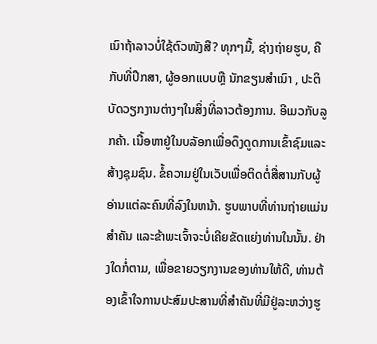ເນົາຖ້າລາວບໍ່ໃຊ້ຕົວໜັງສື? ທຸກໆມື້, ຊ່າງຖ່າຍຮູບ, ຄືກັບທີ່ປຶກສາ, ຜູ້ອອກແບບຫຼື ນັກຂຽນສໍາເນົາ , ປະຕິບັດວຽກງານຕ່າງໆໃນສິ່ງທີ່ລາວຕ້ອງການ. ອີເມວກັບລູກຄ້າ. ເນື້ອຫາຢູ່ໃນບລັອກເພື່ອດຶງດູດການເຂົ້າຊົມແລະສ້າງຊຸມຊົນ. ຂໍ້ຄວາມຢູ່ໃນເວັບເພື່ອຕິດຕໍ່ສື່ສານກັບຜູ້ອ່ານແຕ່ລະຄົນທີ່ລົງໃນຫນ້າ. ຮູບພາບທີ່ທ່ານຖ່າຍແມ່ນສໍາຄັນ ແລະຂ້າພະເຈົ້າຈະບໍ່ເຄີຍຂັດແຍ່ງທ່ານໃນນັ້ນ. ຢ່າງໃດກໍ່ຕາມ, ເພື່ອຂາຍວຽກງານຂອງທ່ານໃຫ້ດີ, ທ່ານຕ້ອງເຂົ້າໃຈການປະສົມປະສານທີ່ສໍາຄັນທີ່ມີຢູ່ລະຫວ່າງຮູ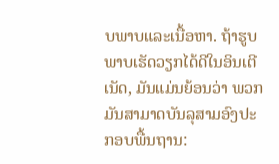ບພາບແລະເນື້ອຫາ. ຖ້າຮູບພາບເຮັດວຽກໄດ້ດີໃນອິນເຕີເນັດ, ມັນແມ່ນຍ້ອນວ່າ ພວກມັນສາມາດບັນລຸສາມອົງປະກອບພື້ນຖານ: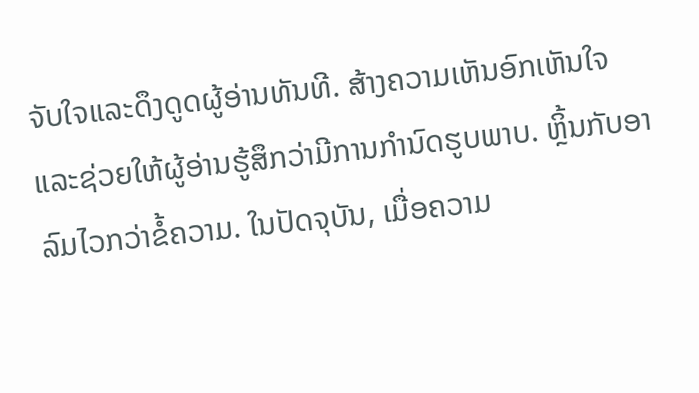ຈັບໃຈແລະດຶງດູດຜູ້ອ່ານທັນທີ. ສ້າງຄວາມເຫັນອົກເຫັນໃຈແລະຊ່ວຍໃຫ້ຜູ້ອ່ານຮູ້ສຶກວ່າມີການກໍານົດຮູບພາບ. ຫຼິ້ນກັບອາລົມໄວກວ່າຂໍ້ຄວາມ. ໃນປັດຈຸບັນ, ເມື່ອຄວາມ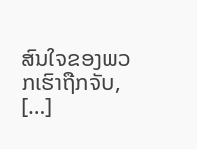ສົນໃຈຂອງພວກເຮົາຖືກຈັບ, […]